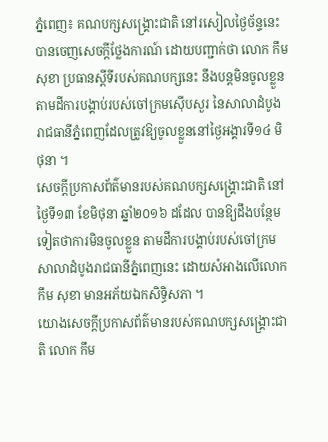ភ្នំពេញ៖ គណបក្សសង្គ្រោះជាតិ នៅរសៀលថ្ងៃច័ន្ទនេះបានចេញសេចក្ដីថ្លែងការណ៍ ដោយបញ្ជាក់ថា លោក កឹម សុខា ប្រធានស្ដីទីរបស់គណបក្សនេះ នឹងបន្តមិនចូលខ្លួនតាមដីការបង្គាប់របស់ចៅក្រមស៊ើបសួរ នៃសាលាដំបូងរាជធានីភ្នំពេញដែលត្រូវឱ្យចូលខ្លួននៅថ្ងៃអង្គារទី១៤ មិថុនា ។
សេចក្ដីប្រកាសព័ត៌មានរបស់គណបក្សសង្គ្រោះជាតិ នៅថ្ងៃទី១៣ ខែមិថុនា ឆ្នាំ២០១៦ ដដែល បានឱ្យដឹងបន្ថែមទៀតថាការមិនចូលខ្លួន តាមដីការបង្គាប់របស់ចៅក្រមសាលាដំបូងរាជធានីភ្នំពេញនេះ ដោយសំអាងលើលោក កឹម សុខា មានអភ័យឯកសិទ្ធិសភា ។
យោងសេចក្ដីប្រកាសព័ត៌មានរបស់គណបក្សសង្គ្រោះជាតិ លោក កឹម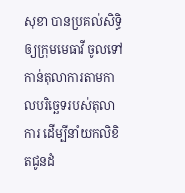សុខា បានប្រគល់សិទ្ធិឲ្យក្រុមមេធាវី ចូលទៅកាន់តុលាការតាមកាលបរិច្ឆេទរបស់តុលាការ ដើម្បីនាំយកលិខិតជូនដំ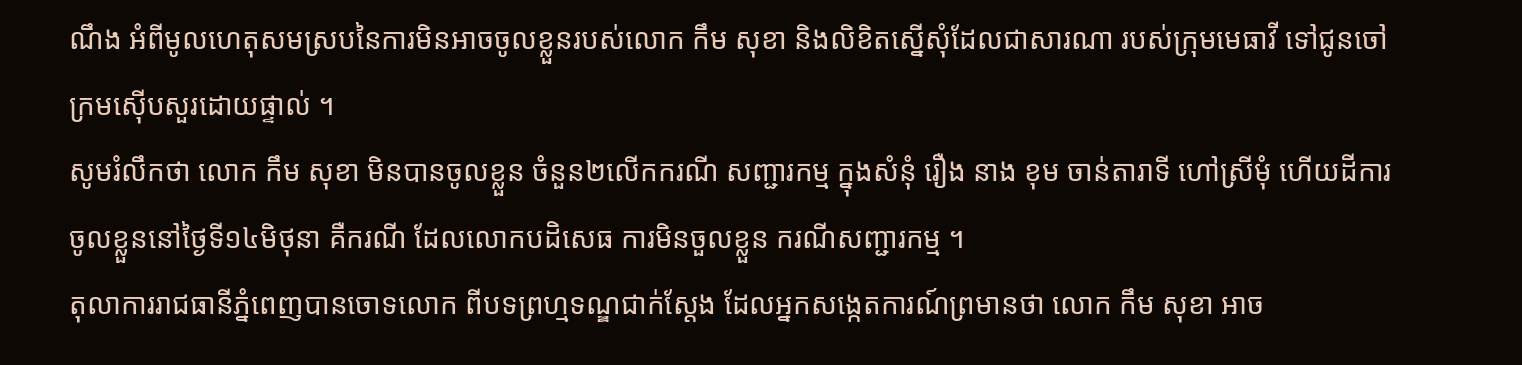ណឹង អំពីមូលហេតុសមស្របនៃការមិនអាចចូលខ្លួនរបស់លោក កឹម សុខា និងលិខិតស្នើសុំដែលជាសារណា របស់ក្រុមមេធាវី ទៅជូនចៅក្រមស៊ើបសួរដោយផ្ទាល់ ។
សូមរំលឹកថា លោក កឹម សុខា មិនបានចូលខ្លួន ចំនួន២លើកករណី សញ្ជារកម្ម ក្នុងសំនុំ រឿង នាង ខុម ចាន់តារាទី ហៅស្រីមុំ ហើយដីការចូលខ្លួននៅថ្ងៃទី១៤មិថុនា គឺករណី ដែលលោកបដិសេធ ការមិនចួលខ្លួន ករណីសញ្ជារកម្ម ។
តុលាការរាជធានីភ្នំពេញបានចោទលោក ពីបទព្រហ្មទណ្ឌជាក់ស្ដែង ដែលអ្នកសង្កេតការណ៍ព្រមានថា លោក កឹម សុខា អាច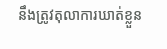នឹងត្រូវតុលាការឃាត់ខ្លួន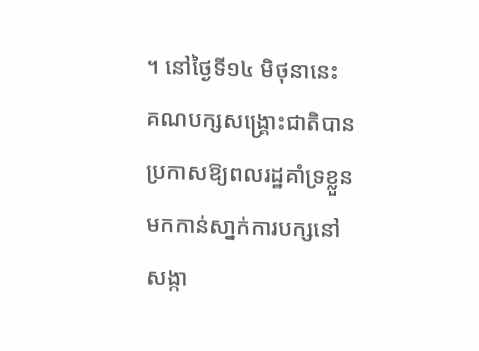។ នៅថ្ងៃទី១៤ មិថុនានេះ គណបក្សសង្គ្រោះជាតិបាន ប្រកាសឱ្យពលរដ្ឋគាំទ្រខ្លួន មកកាន់សា្នក់ការបក្សនៅសង្កា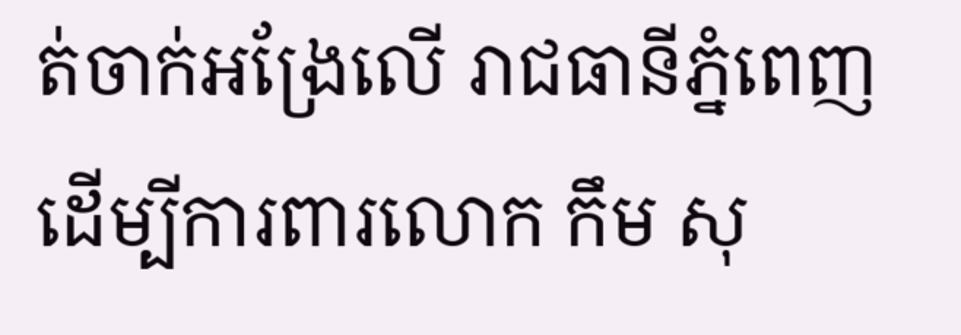ត់ចាក់អង្រែលើ រាជធានីភ្នំពេញដើម្បីការពារលោក កឹម សុ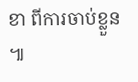ខា ពីការចាប់ខ្លួន ៕